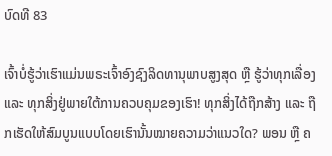ບົດທີ 83

ເຈົ້າບໍ່ຮູ້ວ່າເຮົາແມ່ນພຣະເຈົ້າອົງຊົງລິດທານຸພາບສູງສຸດ ຫຼື ຮູ້ວ່າທຸກເລື່ອງ ແລະ ທຸກສິ່ງຢູ່ພາຍໃຕ້ການຄວບຄຸມຂອງເຮົາ! ທຸກສິ່ງໄດ້ຖືກສ້າງ ແລະ ຖືກເຮັດໃຫ້ສົມບູນແບບໂດຍເຮົານັ້ນໝາຍຄວາມວ່າແນວໃດ? ພອນ ຫຼື ຄ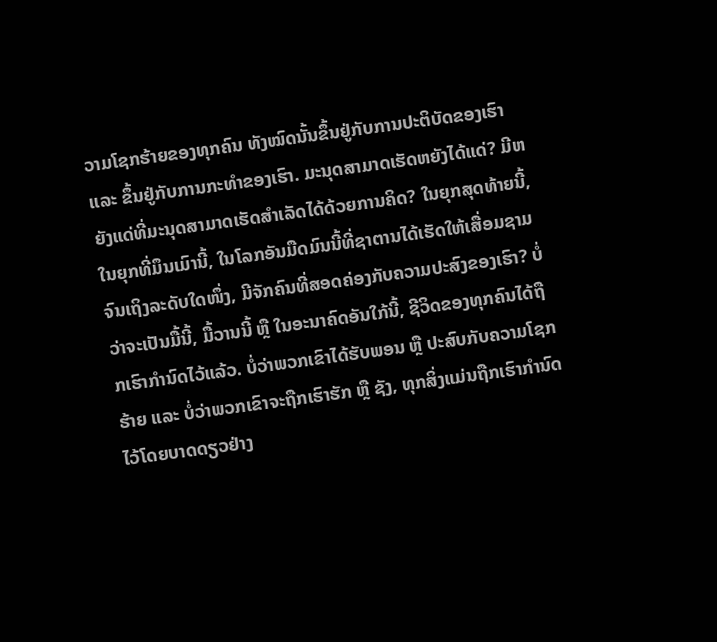ວາມໂຊກຮ້າຍຂອງທຸກຄົນ ທັງໝົດນັ້ນຂຶ້ນຢູ່ກັບການປະຕິບັດຂອງເຮົາ ແລະ ຂຶ້ນຢູ່ກັບການກະທຳຂອງເຮົາ. ມະນຸດສາມາດເຮັດຫຍັງໄດ້ແດ່? ມີຫຍັງແດ່ທີ່ມະນຸດສາມາດເຮັດສຳເລັດໄດ້ດ້ວຍການຄິດ? ໃນຍຸກສຸດທ້າຍນີ້, ໃນຍຸກທີ່ມຶນເມົານີ້, ໃນໂລກອັນມືດມົນນີ້ທີ່ຊາຕານໄດ້ເຮັດໃຫ້ເສື່ອມຊາມຈົນເຖິງລະດັບໃດໜຶ່ງ, ມີຈັກຄົນທີ່ສອດຄ່ອງກັບຄວາມປະສົງຂອງເຮົາ? ບໍ່ວ່າຈະເປັນມື້ນີ້, ມື້ວານນີ້ ຫຼື ໃນອະນາຄົດອັນໃກ້ນີ້, ຊີວິດຂອງທຸກຄົນໄດ້ຖືກເຮົາກຳນົດໄວ້ແລ້ວ. ບໍ່ວ່າພວກເຂົາໄດ້ຮັບພອນ ຫຼື ປະສົບກັບຄວາມໂຊກຮ້າຍ ແລະ ບໍ່ວ່າພວກເຂົາຈະຖືກເຮົາຮັກ ຫຼື ຊັງ, ທຸກສິ່ງແມ່ນຖືກເຮົາກຳນົດໄວ້ໂດຍບາດດຽວຢ່າງ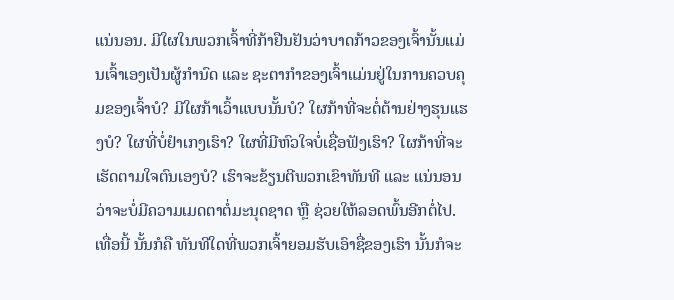ແນ່ນອນ. ມີໃຜໃນພວກເຈົ້າທີ່ກ້າຢືນຢັນວ່າບາດກ້າວຂອງເຈົ້ານັ້ນແມ່ນເຈົ້າເອງເປັນຜູ້ກຳນົດ ແລະ ຊະຕາກຳຂອງເຈົ້າແມ່ນຢູ່ໃນການຄວບຄຸມຂອງເຈົ້າບໍ? ມີໃຜກ້າເວົ້າແບບນັ້ນບໍ? ໃຜກ້າທີ່ຈະຕໍ່ຕ້ານຢ່າງຮຸນແຮງບໍ? ໃຜທີ່ບໍ່ຢຳເກງເຮົາ? ໃຜທີ່ມີຫົວໃຈບໍ່ເຊື່ອຟັງເຮົາ? ໃຜກ້າທີ່ຈະເຮັດຕາມໃຈຕົນເອງບໍ? ເຮົາຈະຂ້ຽນຕີພວກເຂົາທັນທີ ແລະ ແນ່ນອນວ່າຈະບໍ່ມີຄວາມເມດຕາຕໍ່ມະນຸດຊາດ ຫຼື ຊ່ວຍໃຫ້ລອດພົ້ນອີກຕໍ່ໄປ. ເທື່ອນີ້ ນັ້ນກໍຄື ທັນທີໃດທີ່ພວກເຈົ້າຍອມຮັບເອົາຊື່ຂອງເຮົາ ນັ້ນກໍຈະ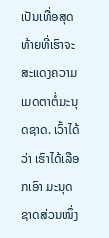ເປັນເທື່ອສຸດທ້າຍທີ່ເຮົາຈະສະແດງຄວາມເມດຕາຕໍ່ມະນຸດຊາດ. ເວົ້າໄດ້ວ່າ ເຮົາໄດ້ເລືອກເອົາ ມະນຸດຊາດສ່ວນໜຶ່ງ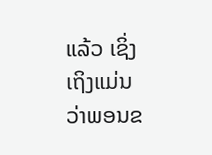ແລ້ວ ເຊິ່ງເຖິງແມ່ນວ່າພອນຂ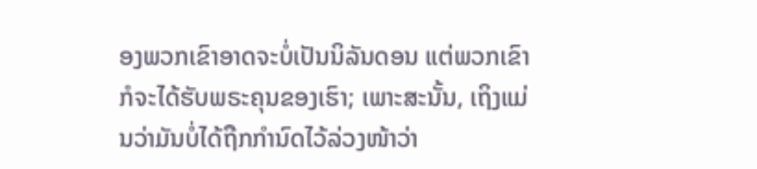ອງພວກເຂົາອາດຈະບໍ່ເປັນນິລັນດອນ ແຕ່ພວກເຂົາກໍຈະໄດ້ຮັບພຣະຄຸນຂອງເຮົາ; ເພາະສະນັ້ນ, ເຖິງແມ່ນວ່າມັນບໍ່ໄດ້ຖືກກຳນົດໄວ້ລ່ວງໜ້າວ່າ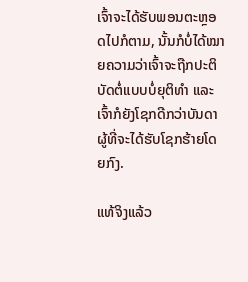ເຈົ້າຈະໄດ້ຮັບພອນຕະຫຼອດໄປກໍຕາມ, ນັ້ນກໍບໍ່ໄດ້ໝາຍຄວາມວ່າເຈົ້າຈະຖືກປະຕິບັດຕໍ່ແບບບໍ່ຍຸຕິທໍາ ແລະ ເຈົ້າກໍຍັງໂຊກດີກວ່າບັນດາຜູ້ທີ່ຈະໄດ້ຮັບໂຊກຮ້າຍໂດຍກົງ.

ແທ້ຈິງແລ້ວ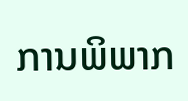ການພິພາກ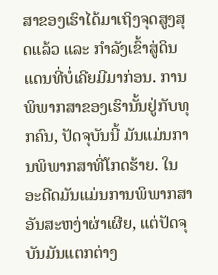ສາຂອງເຮົາໄດ້ມາເຖິງຈຸດສູງສຸດແລ້ວ ແລະ ກໍາລັງເຂົ້າສູ່ດິນແດນທີ່ບໍ່ເຄີຍມີມາກ່ອນ. ການພິພາກສາຂອງເຮົານັ້ນຢູ່ກັບທຸກຄົນ, ປັດຈຸບັນນີ້ ມັນແມ່ນການພິພາກສາທີ່ໂກດຮ້າຍ. ໃນອະດີດມັນແມ່ນການພິພາກສາອັນສະຫງ່າຜ່າເຜີຍ, ແຕ່ປັດຈຸບັນມັນແຕກຕ່າງ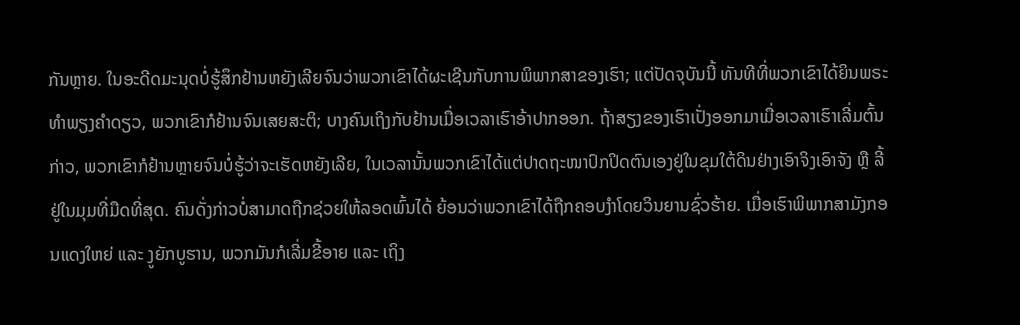ກັນຫຼາຍ. ໃນອະດີດມະນຸດບໍ່ຮູ້ສຶກຢ້ານຫຍັງເລີຍຈົນວ່າພວກເຂົາໄດ້ຜະເຊີນກັບການພິພາກສາຂອງເຮົາ; ແຕ່ປັດຈຸບັນນີ້ ທັນທີທີ່ພວກເຂົາໄດ້ຍິນພຣະທໍາພຽງຄຳດຽວ, ພວກເຂົາກໍຢ້ານຈົນເສຍສະຕິ; ບາງຄົນເຖິງກັບຢ້ານເມື່ອເວລາເຮົາອ້າປາກອອກ. ຖ້າສຽງຂອງເຮົາເປັ່ງອອກມາເມື່ອເວລາເຮົາເລີ່ມຕົ້ນກ່າວ, ພວກເຂົາກໍຢ້ານຫຼາຍຈົນບໍ່ຮູ້ວ່າຈະເຮັດຫຍັງເລີຍ, ໃນເວລານັ້ນພວກເຂົາໄດ້ແຕ່ປາດຖະໜາປົກປິດຕົນເອງຢູ່ໃນຂຸມໃຕ້ດິນຢ່າງເອົາຈິງເອົາຈັງ ຫຼື ລີ້ຢູ່ໃນມຸມທີ່ມືດທີ່ສຸດ. ຄົນດັ່ງກ່າວບໍ່ສາມາດຖືກຊ່ວຍໃຫ້ລອດພົ້ນໄດ້ ຍ້ອນວ່າພວກເຂົາໄດ້ຖືກຄອບງຳໂດຍວິນຍານຊົ່ວຮ້າຍ. ເມື່ອເຮົາພິພາກສາມັງກອນແດງໃຫຍ່ ແລະ ງູຍັກບູຮານ, ພວກມັນກໍເລີ່ມຂີ້ອາຍ ແລະ ເຖິງ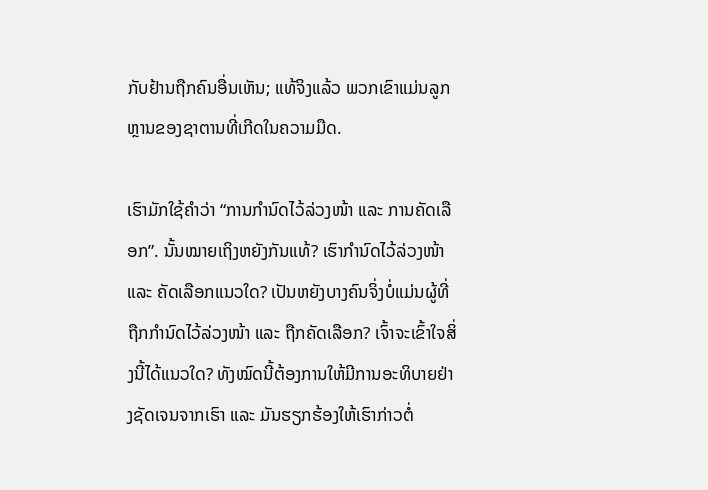ກັບຢ້ານຖືກຄົນອື່ນເຫັນ; ແທ້ຈິງແລ້ວ ພວກເຂົາແມ່ນລູກຫຼານຂອງຊາຕານທີ່ເກີດໃນຄວາມມືດ.

ເຮົາມັກໃຊ້ຄຳວ່າ “ການກຳນົດໄວ້ລ່ວງໜ້າ ແລະ ການຄັດເລືອກ”. ນັ້ນໝາຍເຖິງຫຍັງກັນແທ້? ເຮົາກຳນົດໄວ້ລ່ວງໜ້າ ແລະ ຄັດເລືອກແນວໃດ? ເປັນຫຍັງບາງຄົນຈິ່ງບໍ່ແມ່ນຜູ້ທີ່ຖືກກຳນົດໄວ້ລ່ວງໜ້າ ແລະ ຖືກຄັດເລືອກ? ເຈົ້າຈະເຂົ້າໃຈສິ່ງນີ້ໄດ້ແນວໃດ? ທັງໝົດນີ້ຕ້ອງການໃຫ້ມີການອະທິບາຍຢ່າງຊັດເຈນຈາກເຮົາ ແລະ ມັນຮຽກຮ້ອງໃຫ້ເຮົາກ່າວຕໍ່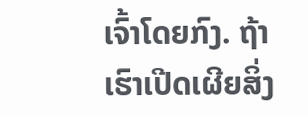ເຈົ້າໂດຍກົງ. ຖ້າເຮົາເປີດເຜີຍສິ່ງ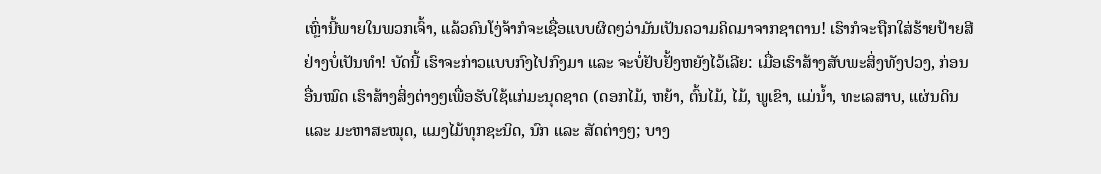ເຫຼົ່ານີ້ພາຍໃນພວກເຈົ້າ, ແລ້ວຄົນໂງ່ຈ້າກໍຈະເຊື່ອແບບຜິດໆວ່າມັນເປັນຄວາມຄິດມາຈາກຊາຕານ! ເຮົາກໍຈະຖືກໃສ່ຮ້າຍປ້າຍສີຢ່າງບໍ່ເປັນທຳ! ບັດນີ້ ເຮົາຈະກ່າວແບບກົງໄປກົງມາ ແລະ ຈະບໍ່ຢັບຢັ້ງຫຍັງໄວ້ເລີຍ: ເມື່ອເຮົາສ້າງສັບພະສິ່ງທັງປວງ, ກ່ອນອື່ນໝົດ ເຮົາສ້າງສິ່ງຕ່າງໆເພື່ອຮັບໃຊ້ແກ່ມະນຸດຊາດ (ດອກໄມ້, ຫຍ້າ, ຕົ້ນໄມ້, ໄມ້, ພູເຂົາ, ແມ່ນ້ຳ, ທະເລສາບ, ແຜ່ນດິນ ແລະ ມະຫາສະໝຸດ, ແມງໄມ້ທຸກຊະນິດ, ນົກ ແລະ ສັດຕ່າງໆ; ບາງ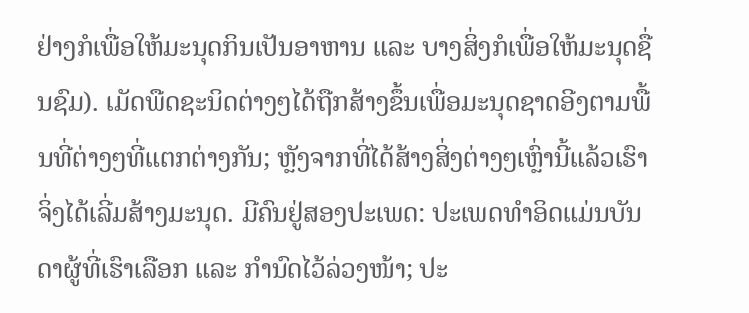ຢ່າງກໍເພື່ອໃຫ້ມະນຸດກິນເປັນອາຫານ ແລະ ບາງສິ່ງກໍເພື່ອໃຫ້ມະນຸດຊື່ນຊົມ). ເມັດພືດຊະນິດຕ່າງໆໄດ້ຖືກສ້າງຂຶ້ນເພື່ອມະນຸດຊາດອີງຕາມພື້ນທີ່ຕ່າງໆທີ່ແຕກຕ່າງກັນ; ຫຼັງຈາກທີ່ໄດ້ສ້າງສິ່ງຕ່າງໆເຫຼົ່ານີ້ແລ້ວເຮົາຈິ່ງໄດ້ເລີ່ມສ້າງມະນຸດ. ມີຄົນຢູ່ສອງປະເພດ: ປະເພດທຳອິດແມ່ນບັນດາຜູ້ທີ່ເຮົາເລືອກ ແລະ ກຳນົດໄວ້ລ່ວງໜ້າ; ປະ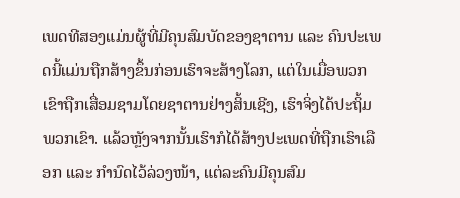ເພດທີສອງແມ່ນຜູ້ທີ່ມີຄຸນສົມບັດຂອງຊາຕານ ແລະ ຄົນປະເພດນີ້ແມ່ນຖືກສ້າງຂຶ້ນກ່ອນເຮົາຈະສ້າງໂລກ, ແຕ່ໃນເມື່ອພວກເຂົາຖືກເສື່ອມຊາມໂດຍຊາຕານຢ່າງສິ້ນເຊີງ, ເຮົາຈິ່ງໄດ້ປະຖິ້ມພວກເຂົາ. ແລ້ວຫຼັງຈາກນັ້ນເຮົາກໍໄດ້ສ້າງປະເພດທີ່ຖືກເຮົາເລືອກ ແລະ ກຳນົດໄວ້ລ່ວງໜ້າ, ແຕ່ລະຄົນມີຄຸນສົມ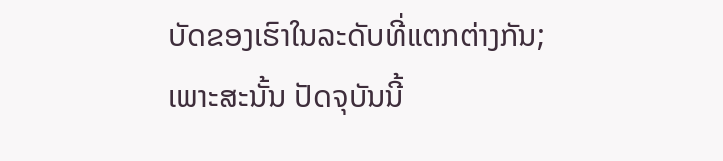ບັດຂອງເຮົາໃນລະດັບທີ່ແຕກຕ່າງກັນ; ເພາະສະນັ້ນ ປັດຈຸບັນນີ້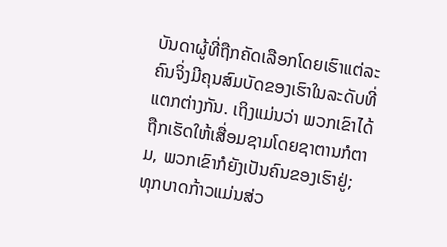ບັນດາຜູ້ທີ່ຖືກຄັດເລືອກໂດຍເຮົາແຕ່ລະຄົນຈິ່ງມີຄຸນສົມບັດຂອງເຮົາໃນລະດັບທີ່ແຕກຕ່າງກັນ. ເຖິງແມ່ນວ່າ ພວກເຂົາໄດ້ຖືກເຮັດໃຫ້ເສື່ອມຊາມໂດຍຊາຕານກໍຕາມ, ພວກເຂົາກໍຍັງເປັນຄົນຂອງເຮົາຢູ່; ທຸກບາດກ້າວແມ່ນສ່ວ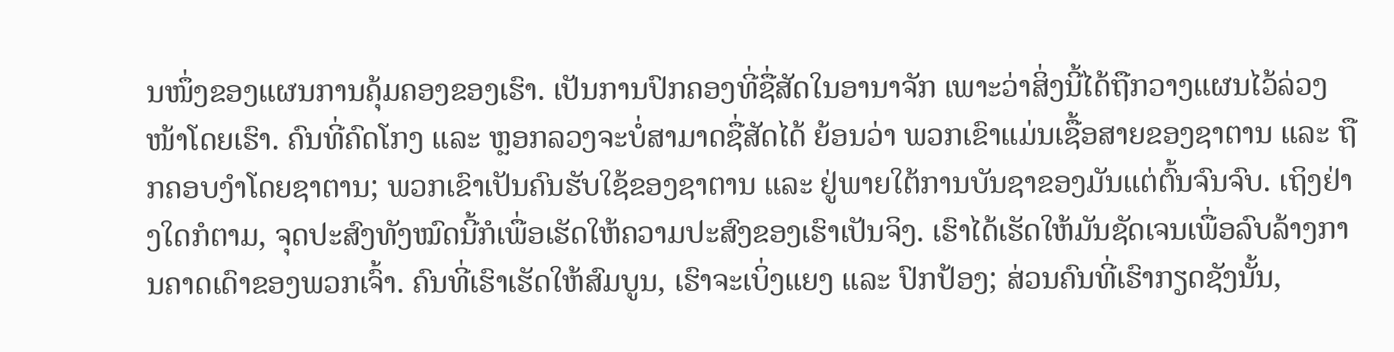ນໜຶ່ງຂອງແຜນການຄຸ້ມຄອງຂອງເຮົາ. ເປັນການປົກຄອງທີ່ຊື່ສັດໃນອານາຈັກ ເພາະວ່າສິ່ງນີ້ໄດ້ຖືກວາງແຜນໄວ້ລ່ວງໜ້າໂດຍເຮົາ. ຄົນທີ່ຄົດໂກງ ແລະ ຫຼອກລວງຈະບໍ່ສາມາດຊື່ສັດໄດ້ ຍ້ອນວ່າ ພວກເຂົາແມ່ນເຊື້ອສາຍຂອງຊາຕານ ແລະ ຖືກຄອບງຳໂດຍຊາຕານ; ພວກເຂົາເປັນຄົນຮັບໃຊ້ຂອງຊາຕານ ແລະ ຢູ່ພາຍໃຕ້ການບັນຊາຂອງມັນແຕ່ຕົ້ນຈົນຈົບ. ເຖິງຢ່າງໃດກໍຕາມ, ຈຸດປະສົງທັງໝົດນີ້ກໍເພື່ອເຮັດໃຫ້ຄວາມປະສົງຂອງເຮົາເປັນຈິງ. ເຮົາໄດ້ເຮັດໃຫ້ມັນຊັດເຈນເພື່ອລົບລ້າງການຄາດເດົາຂອງພວກເຈົ້າ. ຄົນທີ່ເຮົາເຮັດໃຫ້ສົມບູນ, ເຮົາຈະເບິ່ງແຍງ ແລະ ປົກປ້ອງ; ສ່ວນຄົນທີ່ເຮົາກຽດຊັງນັ້ນ,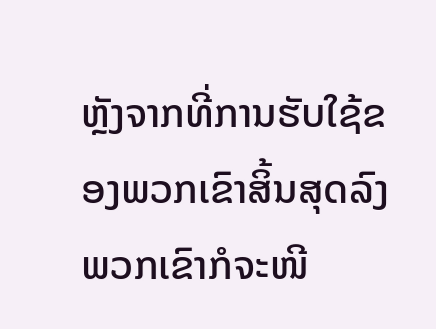ຫຼັງຈາກທີ່ການຮັບໃຊ້ຂອງພວກເຂົາສິ້ນສຸດລົງ ພວກເຂົາກໍຈະໜີ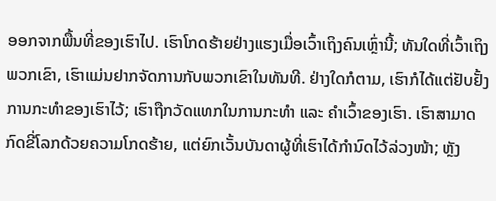ອອກຈາກພື້ນທີ່ຂອງເຮົາໄປ. ເຮົາໂກດຮ້າຍຢ່າງແຮງເມື່ອເວົ້າເຖິງຄົນເຫຼົ່ານີ້; ທັນໃດທີ່ເວົ້າເຖິງພວກເຂົາ, ເຮົາແມ່ນຢາກຈັດການກັບພວກເຂົາໃນທັນທີ. ຢ່າງໃດກໍຕາມ, ເຮົາກໍໄດ້ແຕ່ຢັບຢັ້ງການກະທຳຂອງເຮົາໄວ້; ເຮົາຖືກວັດແທກໃນການກະທຳ ແລະ ຄຳເວົ້າຂອງເຮົາ. ເຮົາສາມາດກົດຂີ່ໂລກດ້ວຍຄວາມໂກດຮ້າຍ, ແຕ່ຍົກເວັ້ນບັນດາຜູ້ທີ່ເຮົາໄດ້ກຳນົດໄວ້ລ່ວງໜ້າ; ຫຼັງ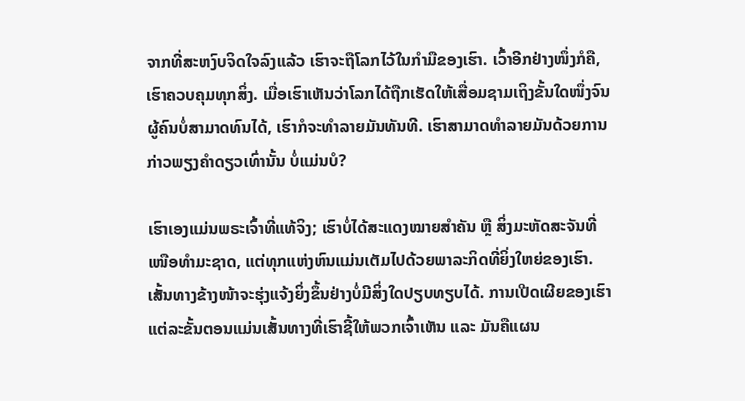ຈາກທີ່ສະຫງົບຈິດໃຈລົງແລ້ວ ເຮົາຈະຖືໂລກໄວ້ໃນກໍາມືຂອງເຮົາ. ເວົ້າອີກຢ່າງໜຶ່ງກໍຄື, ເຮົາຄວບຄຸມທຸກສິ່ງ. ເມື່ອເຮົາເຫັນວ່າໂລກໄດ້ຖືກເຮັດໃຫ້ເສື່ອມຊາມເຖິງຂັ້ນໃດໜຶ່ງຈົນຜູ້ຄົນບໍ່ສາມາດທົນໄດ້, ເຮົາກໍຈະທຳລາຍມັນທັນທີ. ເຮົາສາມາດທໍາລາຍມັນດ້ວຍການກ່າວພຽງຄໍາດຽວເທົ່ານັ້ນ ບໍ່ແມ່ນບໍ?

ເຮົາເອງແມ່ນພຣະເຈົ້າທີ່ແທ້ຈິງ; ເຮົາບໍ່ໄດ້ສະແດງໝາຍສຳຄັນ ຫຼື ສິ່ງມະຫັດສະຈັນທີ່ເໜືອທຳມະຊາດ, ແຕ່ທຸກແຫ່ງຫົນແມ່ນເຕັມໄປດ້ວຍພາລະກິດທີ່ຍິ່ງໃຫຍ່ຂອງເຮົາ. ເສັ້ນທາງຂ້າງໜ້າຈະຮຸ່ງແຈ້ງຍິ່ງຂຶ້ນຢ່າງບໍ່ມີສິ່ງໃດປຽບທຽບໄດ້. ການເປີດເຜີຍຂອງເຮົາແຕ່ລະຂັ້ນຕອນແມ່ນເສັ້ນທາງທີ່ເຮົາຊີ້ໃຫ້ພວກເຈົ້າເຫັນ ແລະ ມັນຄືແຜນ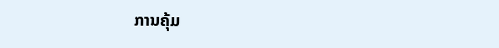ການຄຸ້ມ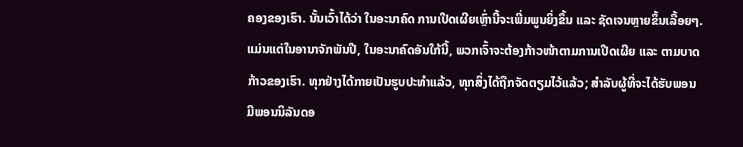ຄອງຂອງເຮົາ. ນັ້ນເວົ້າໄດ້ວ່າ ໃນອະນາຄົດ ການເປີດເຜີຍເຫຼົ່ານີ້ຈະເພີ່ມພູນຍິ່ງຂຶ້ນ ແລະ ຊັດເຈນຫຼາຍຂຶ້ນເລື້ອຍໆ. ແມ່ນແຕ່ໃນອານາຈັກພັນປີ, ໃນອະນາຄົດອັນໃກ້ນີ້, ພວກເຈົ້າຈະຕ້ອງກ້າວໜ້າຕາມການເປີດເຜີຍ ແລະ ຕາມບາດກ້າວຂອງເຮົາ. ທຸກຢ່າງໄດ້ກາຍເປັນຮູບປະທໍາແລ້ວ, ທຸກສິ່ງໄດ້ຖືກຈັດຕຽມໄວ້ແລ້ວ; ສໍາລັບຜູ້ທີ່ຈະໄດ້ຮັບພອນ ມີພອນນິລັນດອ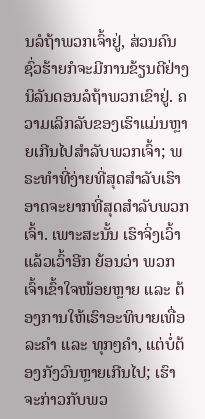ນລໍຖ້າພວກເຈົ້າຢູ່, ສ່ວນຄົນຊົ່ວຮ້າຍກໍຈະມີການຂ້ຽນຕີຢ່າງນິລັນດອນລໍຖ້າພວກເຂົາຢູ່. ຄວາມເລິກລັບຂອງເຮົາແມ່ນຫຼາຍເກີນໄປສໍາລັບພວກເຈົ້າ; ພຣະທຳທີ່ງ່າຍທີ່ສຸດສຳລັບເຮົາອາດຈະຍາກທີ່ສຸດສຳລັບພວກເຈົ້າ. ເພາະສະນັ້ນ ເຮົາຈິ່ງເວົ້າແລ້ວເວົ້າອີກ ຍ້ອນວ່າ ພວກເຈົ້າເຂົ້າໃຈໜ້ອຍຫຼາຍ ແລະ ຕ້ອງການໃຫ້ເຮົາອະທິບາຍເທື່ອລະຄຳ ແລະ ທຸກໆຄໍາ, ແຕ່ບໍ່ຕ້ອງກັງວົນຫຼາຍເກີນໄປ; ເຮົາຈະກ່າວກັບພວ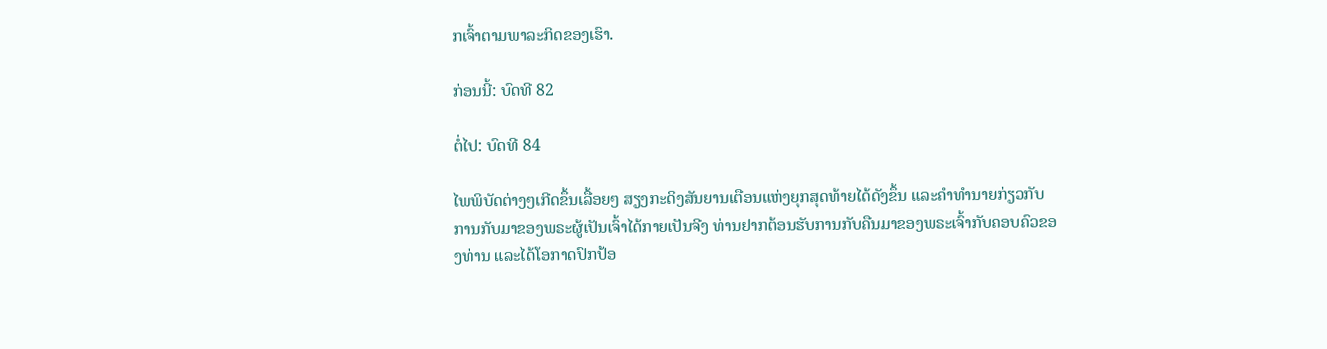ກເຈົ້າຕາມພາລະກິດຂອງເຮົາ.

ກ່ອນນີ້: ບົດທີ 82

ຕໍ່ໄປ: ບົດທີ 84

ໄພພິບັດຕ່າງໆເກີດຂຶ້ນເລື້ອຍໆ ສຽງກະດິງສັນຍານເຕືອນແຫ່ງຍຸກສຸດທ້າຍໄດ້ດັງຂຶ້ນ ແລະຄໍາທໍານາຍກ່ຽວກັບການກັບມາຂອງພຣະຜູ້ເປັນເຈົ້າໄດ້ກາຍເປັນຈີງ ທ່ານຢາກຕ້ອນຮັບການກັບຄືນມາຂອງພຣະເຈົ້າກັບຄອບຄົວຂອງທ່ານ ແລະໄດ້ໂອກາດປົກປ້ອ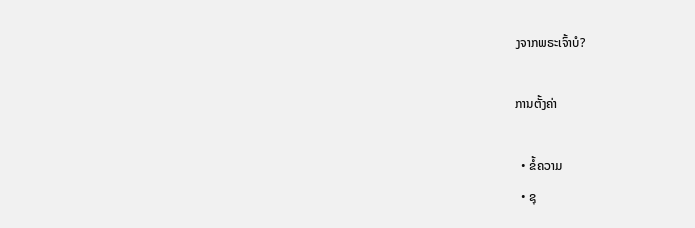ງຈາກພຣະເຈົ້າບໍ?

ການຕັ້ງຄ່າ

  • ຂໍ້ຄວາມ
  • ຊຸ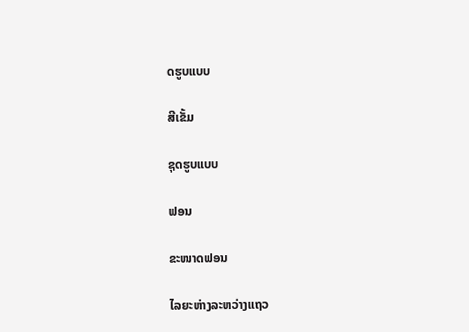ດຮູບແບບ

ສີເຂັ້ມ

ຊຸດຮູບແບບ

ຟອນ

ຂະໜາດຟອນ

ໄລຍະຫ່າງລະຫວ່າງແຖວ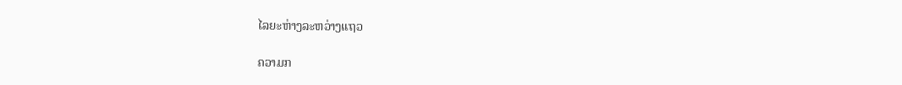ໄລຍະຫ່າງລະຫວ່າງແຖວ

ຄວາມກ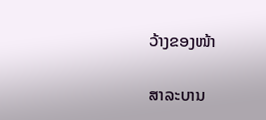ວ້າງຂອງໜ້າ

ສາລະບານ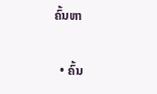ຄົ້ນຫາ

  • ຄົ້ນ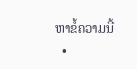ຫາຂໍ້ຄວາມນີ້
  •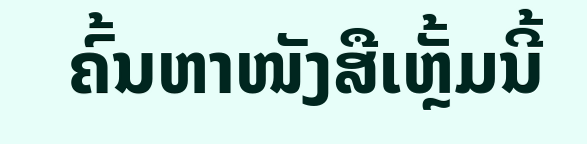ຄົ້ນຫາໜັງສືເຫຼັ້ມນີ້